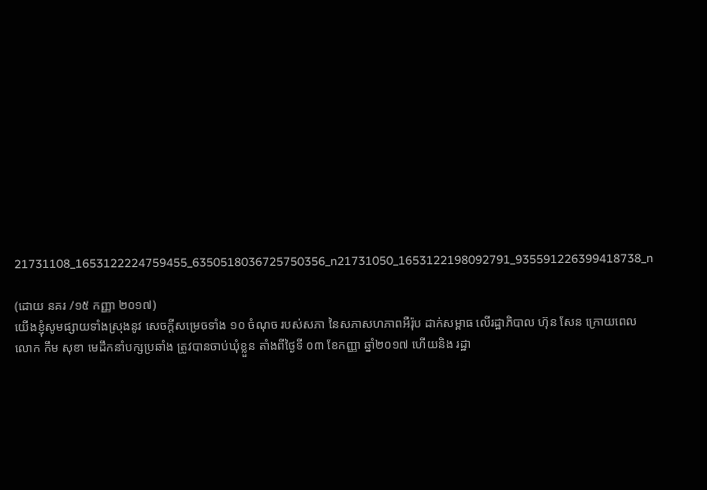21731108_1653122224759455_6350518036725750356_n21731050_1653122198092791_935591226399418738_n

(ដោយ នគរ /១៥ កញ្ញា ២០១៧)
យើងខ្ញុំសូមផ្សាយទាំងស្រុងនូវ សេចក្តីសម្រេចទាំង ១០ ចំណុច របស់សភា នៃសភាសហភាពអឺរ៉ុប ដាក់សម្ពាធ លើរដ្ឋាភិបាល ហ៊ុន សែន ក្រោយពេល លោក កឹម សុខា មេដឹកនាំបក្សប្រឆាំង ត្រូវបានចាប់ឃុំខ្លួន តាំងពីថ្ងៃទី ០៣ ខែកញ្ញា ឆ្នាំ២០១៧ ហើយនិង រដ្ឋា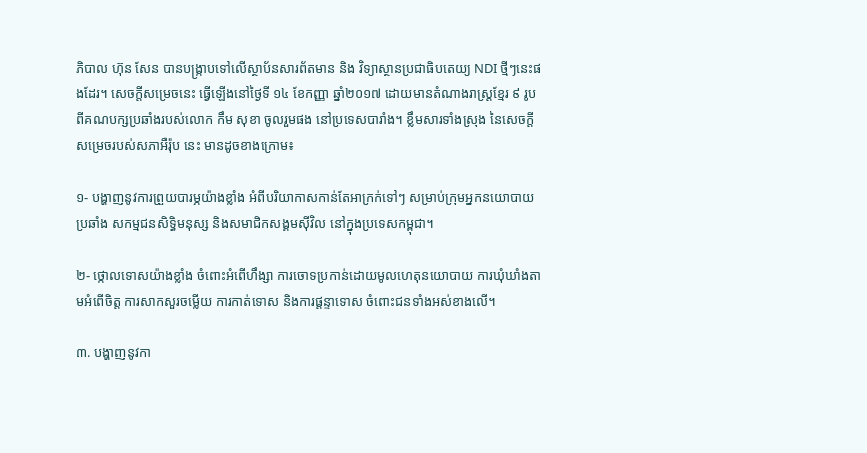ភិបាល ហ៊ុន សែន បានបង្ក្រាបទៅលើស្ថាប័នសារព័តមាន និង វិទ្យាស្ថានប្រជាធិបតេយ្យ NDI ថ្មីៗនេះផងដែរ។ សេចក្តីសម្រេចនេះ ធ្វើឡើងនៅថ្ងៃទី ១៤ ខែកញ្ញា ឆ្នាំ២០១៧ ដោយមានតំណាងរាស្រ្តខ្មែរ ៩ រូប ពីគណបក្សប្រឆាំងរបស់លោក កឹម សុខា ចូលរួមផង នៅប្រទេសបារាំង។ ខ្លឹមសារទាំងស្រុង នៃសេចក្តីសម្រេចរបស់សភាអឺរ៉ុប នេះ មានដូចខាងក្រោម៖

១- បង្ហាញនូវការព្រួយបារម្ភយ៉ាងខ្លាំង អំពីបរិយាកាសកាន់តែអាក្រក់ទៅៗ សម្រាប់ក្រុមអ្នកនយោបាយប្រឆាំង សកម្មជនសិទ្ធិមនុស្ស និងសមាជិកសង្គមស៊ីវិល នៅក្នុងប្រទេសកម្ពុជា។

២- ថ្កោលទោសយ៉ាងខ្លាំង ចំពោះអំពើហឹង្សា ការចោទប្រកាន់ដោយមូលហេតុនយោបាយ ការឃុំឃាំងតាមអំពើចិត្ត ការសាកសួរចម្លើយ ការកាត់ទោស និងការផ្តន្ទាទោស ចំពោះជនទាំងអស់ខាងលើ។

៣. បង្ហាញនូវកា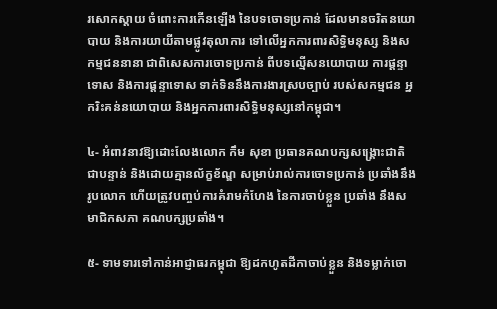រសោកស្តាយ ចំពោះការកើនឡើង នៃបទចោទប្រកាន់ ដែលមានចរិតនយោបាយ និងការយាយីតាមផ្លូវតុលាការ ទៅលើអ្នកការពារសិទិ្ធមនុស្ស និងសកម្មជននានា ជាពិសេសការចោទប្រកាន់ ពីបទល្មើសនយោបាយ ការផ្តន្ទាទោស និងការផ្តន្ទាទោស ទាក់ទិននឹងការងារស្របច្បាប់ របស់សកម្មជន អ្នករិះគន់នយោបាយ និងអ្នកការពារសិទិ្ធមនុស្សនៅកម្ពុជា។

៤- អំពាវនាវឱ្យដោះលែងលោក កឹម សុខា ប្រធានគណបក្សសង្គ្រោះជាតិ ជាបន្ទាន់ និងដោយគ្មានល័ក្ខខ័ណ្ឌ សម្រាប់រាល់ការចោទប្រកាន់ ប្រឆាំងនឹងរូបលោក ហើយត្រូវបញ្ចប់ការគំរាមកំហែង នៃការចាប់ខ្លួន ប្រឆាំង នឹងសមាជិកសភា គណបក្សប្រឆាំង។

៥- ទាមទារទៅកាន់អាជ្ញាធរកម្ពុជា ឱ្យដកហូតដីកាចាប់ខ្លួន និងទម្លាក់ចោ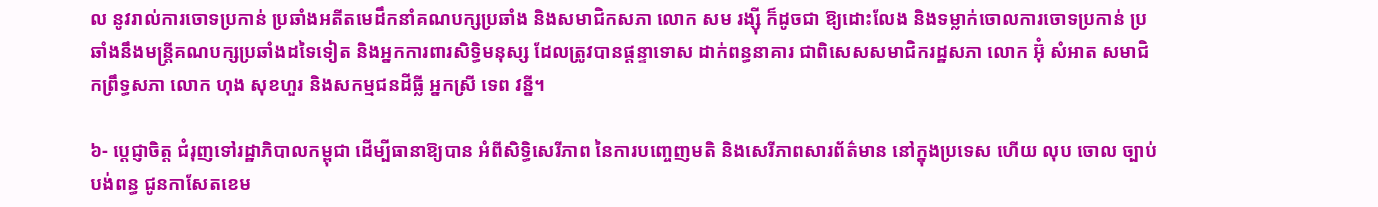ល នូវរាល់ការចោទប្រកាន់ ប្រឆាំងអតីតមេដឹកនាំគណបក្សប្រឆាំង និងសមាជិកសភា លោក សម រង្ស៊ី ក៏ដូចជា ឱ្យដោះលែង និងទម្លាក់ចោលការចោទប្រកាន់ ប្រឆាំងនឹងមន្ដ្រីគណបក្សប្រឆាំងដទៃទៀត និងអ្នកការពារសិទិ្ធមនុស្ស ដែលត្រូវបានផ្តន្ទាទោស ដាក់ពន្ធនាគារ ជាពិសេសសមាជិករដ្ឋសភា លោក អ៊ុំ សំអាត សមាជិកព្រឹទ្ធសភា លោក ហុង សុខហួរ និងសកម្មជនដីធ្លី អ្នកស្រី ទេព វន្នី។

៦- ប្ដេជ្ញាចិត្ត ជំរុញទៅរដ្ឋាភិបាលកម្ពុជា ដើម្បីធានាឱ្យបាន អំពីសិទ្ធិសេរីភាព នៃការបញ្ចេញមតិ និងសេរីភាពសារព័ត៌មាន នៅក្នុងប្រទេស ហើយ លុប ចោល ច្បាប់បង់ពន្ធ ជូនកាសែតខេម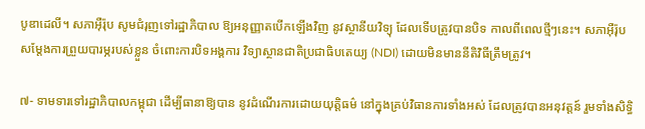បូឌាដេលី។ សភាអ៊ឺរ៉ុប សូមជំរុញទៅរដ្ឋាភិបាល ឱ្យអនុញ្ញាតបើកឡើងវិញ នូវស្ថានីយវិទ្យុ ដែលទើបត្រូវបានបិទ កាលពីពេលថ្មីៗនេះ។ សភាអ៊ឺរ៉ុប សម្តែងការព្រួយបារម្ភរបស់ខ្លួន ចំពោះការបិទអង្គការ វិទ្យាស្ថានជាតិប្រជាធិបតេយ្យ (NDI) ដោយមិនមាននីតិវិធីត្រឹមត្រូវ។

៧- ទាមទារទៅរដ្ឋាភិបាលកម្ពុជា ដើម្បីធានាឱ្យបាន នូវដំណើរការដោយយុត្តិធម៌ នៅក្នុងគ្រប់វិធានការទាំងអស់ ដែលត្រូវបានអនុវត្តន៍ រួមទាំងសិទ្ធិ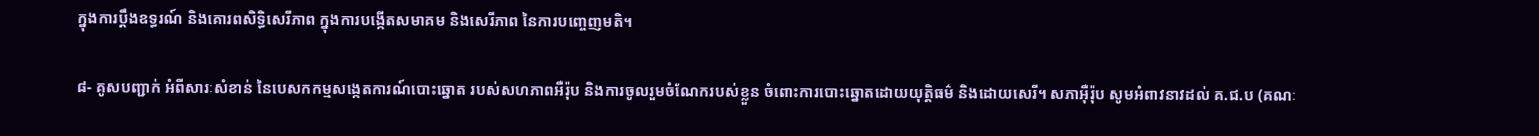ក្នុងការប្តឹងឧទ្ធរណ៍ និងគោរពសិទិ្ធសេរីភាព ក្នុងការបង្កើតសមាគម និងសេរីភាព នៃការបញ្ចេញមតិ។

៨- គូសបញ្ជាក់ អំពីសារៈសំខាន់ នៃបេសកកម្មសង្កេតការណ៍បោះឆ្នោត របស់សហភាពអឺរ៉ុប និងការចូលរួមចំណែករបស់ខ្លួន ចំពោះការបោះឆ្នោតដោយយុត្តិធម៌ និងដោយសេរី។ សភាអ៊ឺរ៉ុប សូមអំពាវនាវដល់ គ.ជ.ប (គណៈ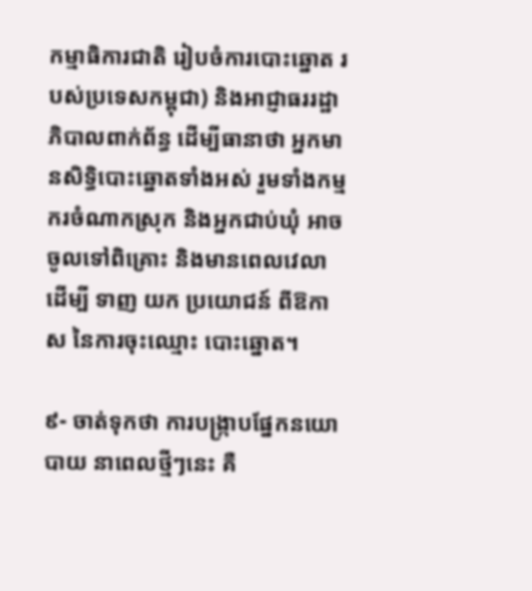កម្មាធិការជាតិ រៀបចំការបោះឆ្នោត របស់ប្រទេសកម្ពុជា) និងអាជ្ញាធររដ្ឋាភិបាលពាក់ព័ន្ធ ដើម្បីធានាថា អ្នកមានសិទ្ធិបោះឆ្នោតទាំងអស់ រួមទាំងកម្មករចំណាកស្រុក និងអ្នកជាប់ឃុំ អាចចូលទៅពិគ្រោះ និងមានពេលវេលា ដើម្បី ទាញ យក ប្រយោជន៍ ពីឱកាស នៃការចុះឈ្មោះ បោះឆ្នោត។

៩- ចាត់ទុកថា ការបង្ក្រាបផ្នែកនយោបាយ នាពេលថ្មីៗនេះ គឺ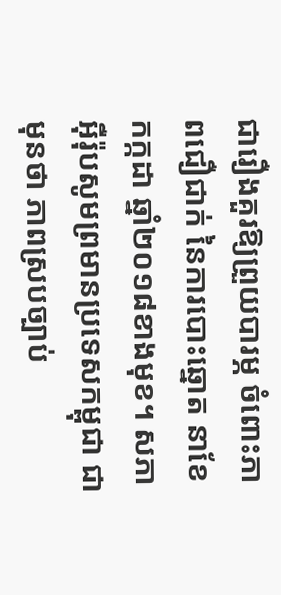ជារឿងគួរឱ្យព្រួយបារម្ភ ចំពោះភាពជឿជាក់ នៃការបោះឆ្នោត នាខែកក្កដា ឆ្នាំ២០១៨ខាងមុខ។ សភាអ៊ឺរ៉ុបសូមព្រមានប្រទេសកម្ពុជា ជាមុនថា ភាពស្របច្បាប់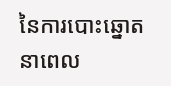នៃការបោះឆ្នោតនាពេល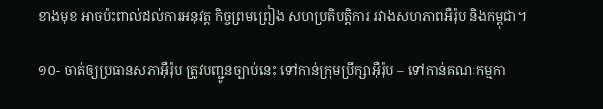ខាងមុខ អាចប៉ះពាល់ដល់ការអនុវត្ត កិច្ចព្រមព្រៀង សហប្រតិបត្តិការ រវាងសហភាពអឺរ៉ុប និងកម្ពុជា។

១០- ចាត់ឲ្យប្រធានសភាអ៊ឺរ៉ុប ត្រូវបញ្ជូនច្បាប់នេះ ទៅកាន់ក្រុមប្រឹក្សាអ៊ឺរ៉ុប – ទៅកាន់គណៈកម្មកា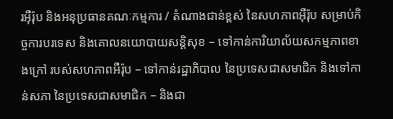រអ៊ឺរ៉ុប និងអនុប្រធានគណៈកម្មការ / តំណាងជាន់ខ្ពស់ នៃសហភាពអ៊ឺរ៉ុប សម្រាប់កិច្ចការបរទេស និងគោលនយោបាយសន្តិសុខ – ទៅកាន់ការិយាល័យសកម្មភាពខាងក្រៅ របស់សហភាពអឺរ៉ុប – ទៅកាន់រដ្ឋាភិបាល នៃប្រទេសជាសមាជិក និងទៅកាន់សភា នៃប្រទេសជាសមាជិក – និងជា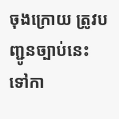ចុងក្រោយ ត្រូវបញ្ជូនច្បាប់នេះ ទៅកា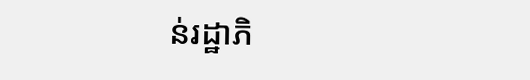ន់រដ្ឋាភិ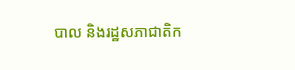បាល និងរដ្ឋសភាជាតិក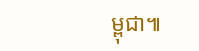ម្ពុជា៕